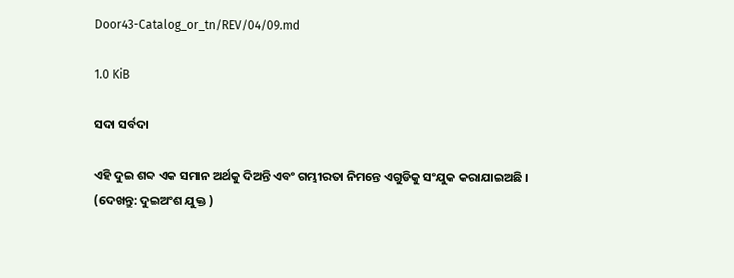Door43-Catalog_or_tn/REV/04/09.md

1.0 KiB

ସଦା ସର୍ବଦା

ଏହି ଦୁଇ ଶବ୍ଦ ଏକ ସମାନ ଅର୍ଥକୁ ଦିଅନ୍ତି ଏବଂ ଗମ୍ଭୀରତା ନିମନ୍ତେ ଏଗୁଡିକୁ ସଂଯୁକ କରାଯାଇଅଛି । (ଦେଖନ୍ତୁ: ଦୁଇଅଂଶ ଯୁକ୍ତ )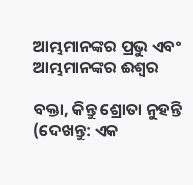ଆମ୍ଭମାନଙ୍କର ପ୍ରଭୁ ଏବଂ ଆମ୍ଭମାନଙ୍କର ଈଶ୍ଵର

ବକ୍ତା, କିନ୍ତୁ ଶ୍ରୋତା ନୁହନ୍ତି (ଦେଖନ୍ତୁ: ଏକ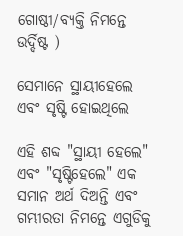ଗୋଷ୍ଠୀ/ବ୍ୟକ୍ତି ନିମନ୍ତେ ଉର୍ଦ୍ଦିଷ୍ଟ )

ସେମାନେ ସ୍ଥାୟୀହେଲେ ଏବଂ ସୃଷ୍ଟି ହୋଇଥିଲେ

ଏହି ଶବ୍ଦ "ସ୍ଥାୟୀ ହେଲେ" ଏବଂ "ସୃଷ୍ଟିହେଲେ" ଏକ ସମାନ ଅର୍ଥ ଦିଅନ୍ତି ଏବଂ ଗମ୍ଭୀରତା ନିମନ୍ତେ ଏଗୁଡିକୁ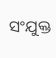ସଂଯୁକ୍ତ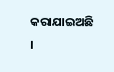କରାଯାଇଅଛି ।